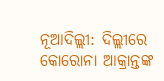ନୂଆଦିଲ୍ଲୀ: ଦିଲ୍ଲୀରେ କୋରୋନା ଆକ୍ରାନ୍ତଙ୍କ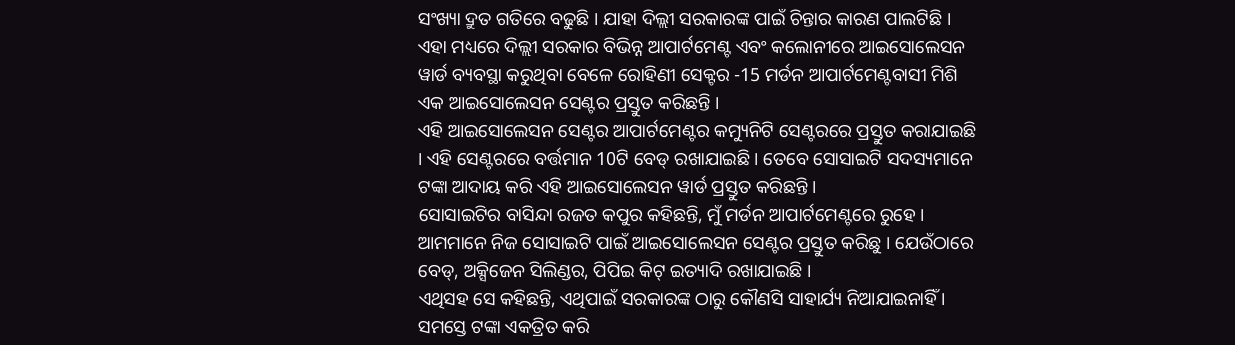ସଂଖ୍ୟା ଦ୍ରୁତ ଗତିରେ ବଢୁଛି । ଯାହା ଦିଲ୍ଲୀ ସରକାରଙ୍କ ପାଇଁ ଚିନ୍ତାର କାରଣ ପାଲଟିଛି । ଏହା ମଧ୍ୟରେ ଦିଲ୍ଲୀ ସରକାର ବିଭିନ୍ନ ଆପାର୍ଟମେଣ୍ଟ ଏବଂ କଲୋନୀରେ ଆଇସୋଲେସନ ୱାର୍ଡ ବ୍ୟବସ୍ଥା କରୁଥିବା ବେଳେ ରୋହିଣୀ ସେକ୍ଟର -15 ମର୍ଡନ ଆପାର୍ଟମେଣ୍ଟବାସୀ ମିଶି ଏକ ଆଇସୋଲେସନ ସେଣ୍ଟର ପ୍ରସ୍ତୁତ କରିଛନ୍ତି ।
ଏହି ଆଇସୋଲେସନ ସେଣ୍ଟର ଆପାର୍ଟମେଣ୍ଟର କମ୍ୟୁନିଟି ସେଣ୍ଟରରେ ପ୍ରସ୍ତୁତ କରାଯାଇଛି । ଏହି ସେଣ୍ଟରରେ ବର୍ତ୍ତମାନ 10ଟି ବେଡ୍ ରଖାଯାଇଛି । ତେବେ ସୋସାଇଟି ସଦସ୍ୟମାନେ ଟଙ୍କା ଆଦାୟ କରି ଏହି ଆଇସୋଲେସନ ୱାର୍ଡ ପ୍ରସ୍ତୁତ କରିଛନ୍ତି ।
ସୋସାଇଟିର ବାସିନ୍ଦା ରଜତ କପୁର କହିଛନ୍ତି, ମୁଁ ମର୍ଡନ ଆପାର୍ଟମେଣ୍ଟରେ ରୁହେ । ଆମମାନେ ନିଜ ସୋସାଇଟି ପାଇଁ ଆଇସୋଲେସନ ସେଣ୍ଟର ପ୍ରସ୍ତୁତ କରିଛୁ । ଯେଉଁଠାରେ ବେଡ୍, ଅକ୍ସିଜେନ ସିଲିଣ୍ଡର, ପିପିଇ କିଟ୍ ଇତ୍ୟାଦି ରଖାଯାଇଛି ।
ଏଥିସହ ସେ କହିଛନ୍ତି, ଏଥିପାଇଁ ସରକାରଙ୍କ ଠାରୁ କୌଣସି ସାହାର୍ଯ୍ୟ ନିଆଯାଇନାହିଁ । ସମସ୍ତେ ଟଙ୍କା ଏକତ୍ରିତ କରି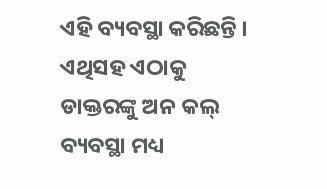ଏହି ବ୍ୟବସ୍ଥା କରିଛନ୍ତି । ଏଥିସହ ଏଠାକୁ ଡାକ୍ତରଙ୍କୁ ଅନ କଲ୍ ବ୍ୟବସ୍ଥା ମଧ୍ୟ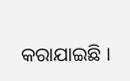କରାଯାଇଛି ।